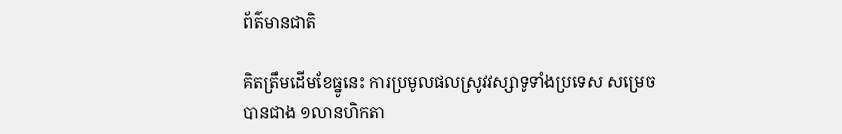ព័ត៌មានជាតិ

គិតត្រឹមដើមខែធ្នូនេះ ការប្រមូលផលស្រូវវស្សាទូទាំងប្រទេស សម្រេច បានជាង ១លានហិកតា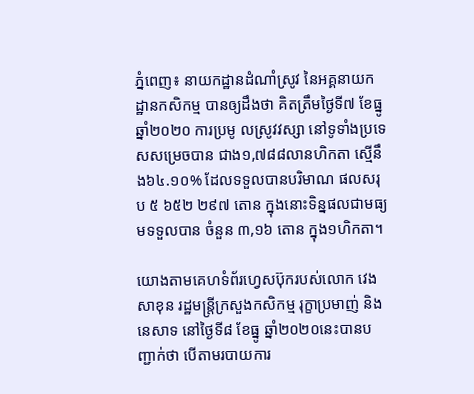ភ្នំពេញ៖ នាយកដ្ឋានដំណាំស្រូវ នៃអគ្គនាយកដ្ឋានកសិកម្ម បានឲ្យដឹងថា គិតត្រឹមថ្ងៃទី៧ ខែធ្នូ ឆ្នាំ២០២០ ការប្រមូ លស្រូវវស្សា នៅទូទាំងប្រទេសសម្រេចបាន ជាង១,៧៨៨លានហិកតា ស្មើនឹង៦៤.១០% ដែលទទួលបានបរិមាណ ផលសរុប ៥ ៦៥២ ២៩៧ តោន ក្នុងនោះទិន្នផលជាមធ្យមទទួលបាន ចំនួន ៣,១៦ តោន ក្នុង១ហិកតា។

យោងតាមគេហទំព័រហ្វេសប៊ុករបស់លោក វេង សាខុន រដ្ឋមន្រ្តីក្រសួងកសិកម្ម រុក្ខាប្រមាញ់ និងនេសាទ នៅថ្ងៃទី៨ ខែធ្នូ ឆ្នាំ២០២០នេះបានបញ្ជាក់ថា បើតាមរបាយការ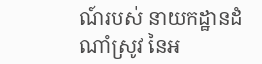ណ៍របស់ នាយកដ្ឋានដំណាំស្រូវ នៃអ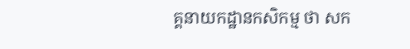គ្គនាយកដ្ឋានកសិកម្ម ថា សក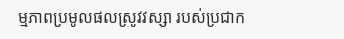ម្មភាពប្រមូលផលស្រូវវស្សា របស់ប្រជាក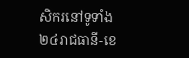សិករនៅទូទាំង ២៤រាជធានី-ខេ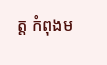ត្ត កំពុងម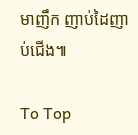មាញឹក ញាប់ដៃញាប់ជើង៕

To Top